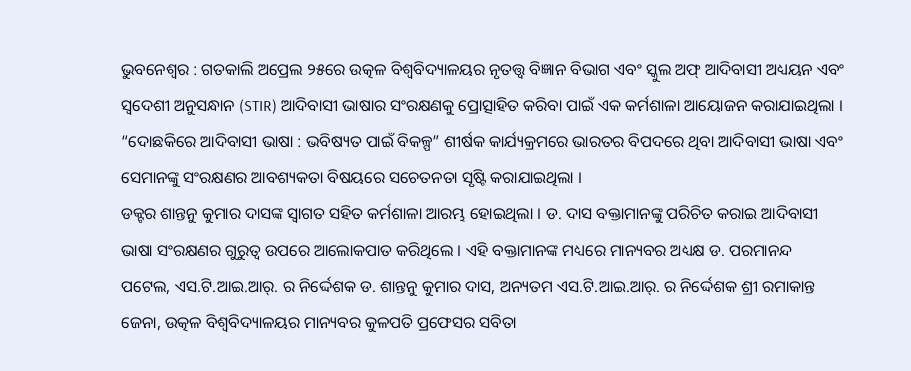ଭୁବନେଶ୍ଵର : ଗତକାଲି ଅପ୍ରେଲ ୨୫ରେ ଉତ୍କଳ ବିଶ୍ୱବିଦ୍ୟାଳୟର ନୃତତ୍ତ୍ୱ ବିଜ୍ଞାନ ବିଭାଗ ଏବଂ ସ୍କୁଲ ଅଫ୍ ଆଦିବାସୀ ଅଧ୍ୟୟନ ଏବଂ ସ୍ୱଦେଶୀ ଅନୁସନ୍ଧାନ (STIR) ଆଦିବାସୀ ଭାଷାର ସଂରକ୍ଷଣକୁ ପ୍ରୋତ୍ସାହିତ କରିବା ପାଇଁ ଏକ କର୍ମଶାଳା ଆୟୋଜନ କରାଯାଇଥିଲା । “ଦୋଛକିରେ ଆଦିବାସୀ ଭାଷା : ଭବିଷ୍ୟତ ପାଇଁ ବିକଳ୍ପ” ଶୀର୍ଷକ କାର୍ଯ୍ୟକ୍ରମରେ ଭାରତର ବିପଦରେ ଥିବା ଆଦିବାସୀ ଭାଷା ଏବଂ ସେମାନଙ୍କୁ ସଂରକ୍ଷଣର ଆବଶ୍ୟକତା ବିଷୟରେ ସଚେତନତା ସୃଷ୍ଟି କରାଯାଇଥିଲା ।
ଡକ୍ଟର ଶାନ୍ତନୁ କୁମାର ଦାସଙ୍କ ସ୍ୱାଗତ ସହିତ କର୍ମଶାଳା ଆରମ୍ଭ ହୋଇଥିଲା । ଡ. ଦାସ ବକ୍ତାମାନଙ୍କୁ ପରିଚିତ କରାଇ ଆଦିବାସୀ ଭାଷା ସଂରକ୍ଷଣର ଗୁରୁତ୍ୱ ଉପରେ ଆଲୋକପାତ କରିଥିଲେ । ଏହି ବକ୍ତାମାନଙ୍କ ମଧ୍ୟରେ ମାନ୍ୟବର ଅଧ୍ୟକ୍ଷ ଡ. ପରମାନନ୍ଦ ପଟେଲ, ଏସ.ଟି.ଆଇ.ଆର୍. ର ନିର୍ଦ୍ଦେଶକ ଡ. ଶାନ୍ତନୁ କୁମାର ଦାସ, ଅନ୍ୟତମ ଏସ.ଟି.ଆଇ.ଆର୍. ର ନିର୍ଦ୍ଦେଶକ ଶ୍ରୀ ରମାକାନ୍ତ ଜେନା, ଉତ୍କଳ ବିଶ୍ୱବିଦ୍ୟାଳୟର ମାନ୍ୟବର କୁଳପତି ପ୍ରଫେସର ସବିତା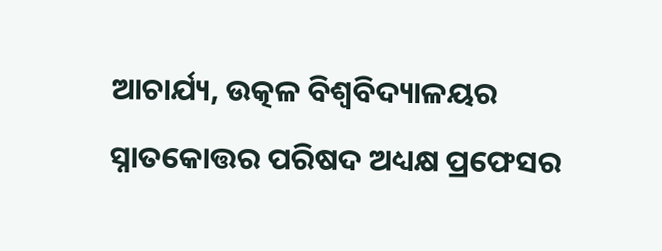ଆଚାର୍ଯ୍ୟ, ଉତ୍କଳ ବିଶ୍ୱବିଦ୍ୟାଳୟର ସ୍ନାତକୋତ୍ତର ପରିଷଦ ଅଧ୍ୟକ୍ଷ ପ୍ରଫେସର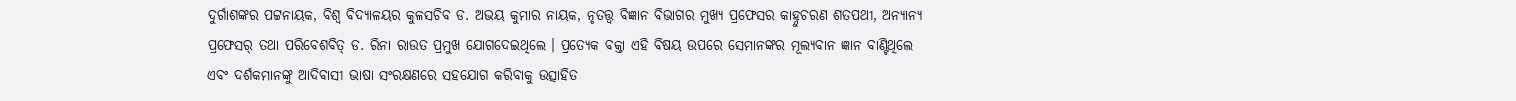ଦୁର୍ଗାଶଙ୍କର ପଟ୍ଟନାୟକ, ବିଶ୍ଵ ବିଦ୍ୟାଳୟର କୁଳସଚିବ ଡ. ଅଭୟ କୁମାର ନାୟକ, ନୃତତ୍ତ୍ୱ ବିଜ୍ଞାନ ବିଭାଗର ମୁଖ୍ୟ ପ୍ରଫେସର କାହ୍ନୁଚରଣ ଶତପଥୀ, ଅନ୍ୟାନ୍ୟ ପ୍ରଫେସର୍ ତଥା ପରିବେଶବିତ୍ ଡ. ରିନା ରାଉତ ପ୍ରମୁଖ ଯୋଗଦେଇଥିଲେ । ପ୍ରତ୍ୟେକ ବକ୍ତା ଏହି ବିଷୟ ଉପରେ ସେମାନଙ୍କର ମୂଲ୍ୟବାନ ଜ୍ଞାନ ବାଣ୍ଟିଥିଲେ ଏବଂ ଦର୍ଶକମାନଙ୍କୁ ଆଦିବାସୀ ଭାଷା ସଂରକ୍ଷଣରେ ସହଯୋଗ କରିବାକୁ ଉତ୍ସାହିତ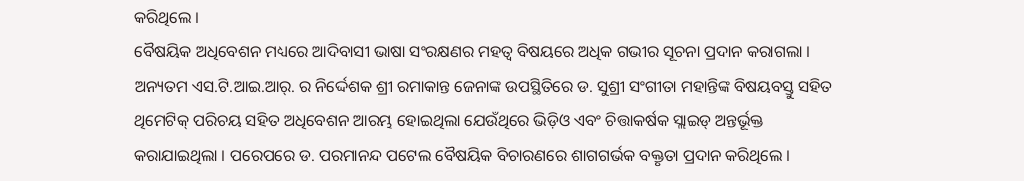କରିଥିଲେ ।
ବୈଷୟିକ ଅଧିବେଶନ ମଧ୍ୟରେ ଆଦିବାସୀ ଭାଷା ସଂରକ୍ଷଣର ମହତ୍ଵ ବିଷୟରେ ଅଧିକ ଗଭୀର ସୂଚନା ପ୍ରଦାନ କରାଗଲା । ଅନ୍ୟତମ ଏସ.ଟି.ଆଇ.ଆର୍. ର ନିର୍ଦ୍ଦେଶକ ଶ୍ରୀ ରମାକାନ୍ତ ଜେନାଙ୍କ ଉପସ୍ଥିତିରେ ଡ. ସୁଶ୍ରୀ ସଂଗୀତା ମହାନ୍ତିଙ୍କ ବିଷୟବସ୍ତୁ ସହିତ ଥିମେଟିକ୍ ପରିଚୟ ସହିତ ଅଧିବେଶନ ଆରମ୍ଭ ହୋଇଥିଲା ଯେଉଁଥିରେ ଭିଡ଼ିଓ ଏବଂ ଚିତ୍ତାକର୍ଷକ ସ୍ଲାଇଡ୍ ଅନ୍ତର୍ଭୂକ୍ତ କରାଯାଇଥିଲା । ପରେପରେ ଡ. ପରମାନନ୍ଦ ପଟେଲ ବୈଷୟିକ ବିଚାରଣରେ ଶାଗଗର୍ଭକ ବକ୍ତୃତା ପ୍ରଦାନ କରିଥିଲେ ।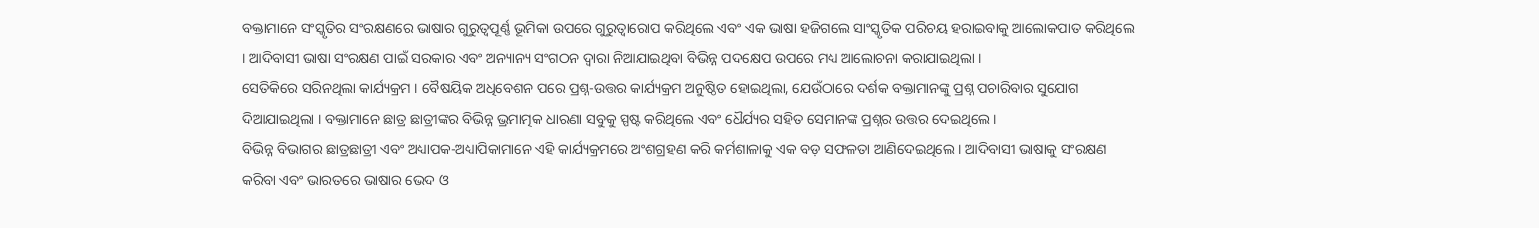ବକ୍ତାମାନେ ସଂସ୍କୃତିର ସଂରକ୍ଷଣରେ ଭାଷାର ଗୁରୁତ୍ୱପୂର୍ଣ୍ଣ ଭୂମିକା ଉପରେ ଗୁରୁତ୍ୱାରୋପ କରିଥିଲେ ଏବଂ ଏକ ଭାଷା ହଜିଗଲେ ସାଂସ୍କୃତିକ ପରିଚୟ ହରାଇବାକୁ ଆଲୋକପାତ କରିଥିଲେ । ଆଦିବାସୀ ଭାଷା ସଂରକ୍ଷଣ ପାଇଁ ସରକାର ଏବଂ ଅନ୍ୟାନ୍ୟ ସଂଗଠନ ଦ୍ୱାରା ନିଆଯାଇଥିବା ବିଭିନ୍ନ ପଦକ୍ଷେପ ଉପରେ ମଧ୍ୟ ଆଲୋଚନା କରାଯାଇଥିଲା ।
ସେତିକିରେ ସରିନଥିଲା କାର୍ଯ୍ୟକ୍ରମ । ବୈଷୟିକ ଅଧିବେଶନ ପରେ ପ୍ରଶ୍ନ-ଉତ୍ତର କାର୍ଯ୍ୟକ୍ରମ ଅନୁଷ୍ଠିତ ହୋଇଥିଲା, ଯେଉଁଠାରେ ଦର୍ଶକ ବକ୍ତାମାନଙ୍କୁ ପ୍ରଶ୍ନ ପଚାରିବାର ସୁଯୋଗ ଦିଆଯାଇଥିଲା । ବକ୍ତାମାନେ ଛାତ୍ର ଛାତ୍ରୀଙ୍କର ବିଭିନ୍ନ ଭ୍ରମାତ୍ମକ ଧାରଣା ସବୁକୁ ସ୍ପଷ୍ଟ କରିଥିଲେ ଏବଂ ଧୈର୍ଯ୍ୟର ସହିତ ସେମାନଙ୍କ ପ୍ରଶ୍ନର ଉତ୍ତର ଦେଇଥିଲେ ।
ବିଭିନ୍ନ ବିଭାଗର ଛାତ୍ରଛାତ୍ରୀ ଏବଂ ଅଧ୍ୟାପକ-ଅଧ୍ୟାପିକାମାନେ ଏହି କାର୍ଯ୍ୟକ୍ରମରେ ଅଂଶଗ୍ରହଣ କରି କର୍ମଶାଳାକୁ ଏକ ବଡ଼ ସଫଳତା ଆଣିଦେଇଥିଲେ । ଆଦିବାସୀ ଭାଷାକୁ ସଂରକ୍ଷଣ କରିବା ଏବଂ ଭାରତରେ ଭାଷାର ଭେଦ ଓ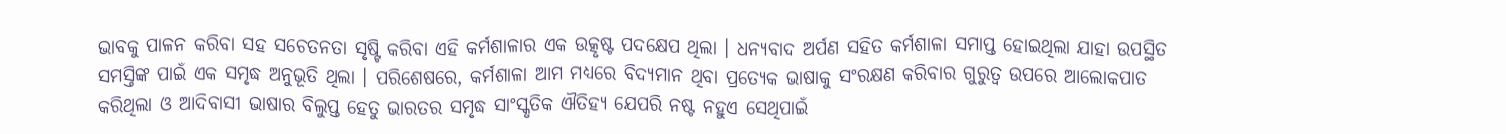ଭାବକୁ ପାଳନ କରିବା ସହ ସଚେତନତା ସୃଷ୍ଟି କରିବା ଏହି କର୍ମଶାଳାର ଏକ ଉତ୍କୃଷ୍ଟ ପଦକ୍ଷେପ ଥିଲା । ଧନ୍ୟବାଦ ଅର୍ପଣ ସହିତ କର୍ମଶାଳା ସମାପ୍ତ ହୋଇଥିଲା ଯାହା ଉପସ୍ଥିତ ସମସ୍ତିଙ୍କ ପାଇଁ ଏକ ସମୃଦ୍ଧ ଅନୁଭୂତି ଥିଲା । ପରିଶେଷରେ, କର୍ମଶାଳା ଆମ ମଧ୍ୟରେ ବିଦ୍ୟମାନ ଥିବା ପ୍ରତ୍ୟେକ ଭାଷାକୁ ସଂରକ୍ଷଣ କରିବାର ଗୁରୁତ୍ୱ ଉପରେ ଆଲୋକପାତ କରିଥିଲା ଓ ଆଦିବାସୀ ଭାଷାର ବିଲୁପ୍ତ ହେତୁ ଭାରତର ସମୃଦ୍ଧ ସାଂସ୍କୃତିକ ଐତିହ୍ୟ ଯେପରି ନଷ୍ଟ ନହୁଏ ସେଥିପାଇଁ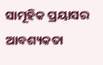ସାମୂହିକ ପ୍ରୟାସର ଆବଶ୍ୟକତା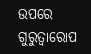ଉପରେ ଗୁରୁତ୍ୱାରୋପ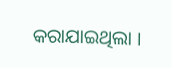କରାଯାଇଥିଲା ।